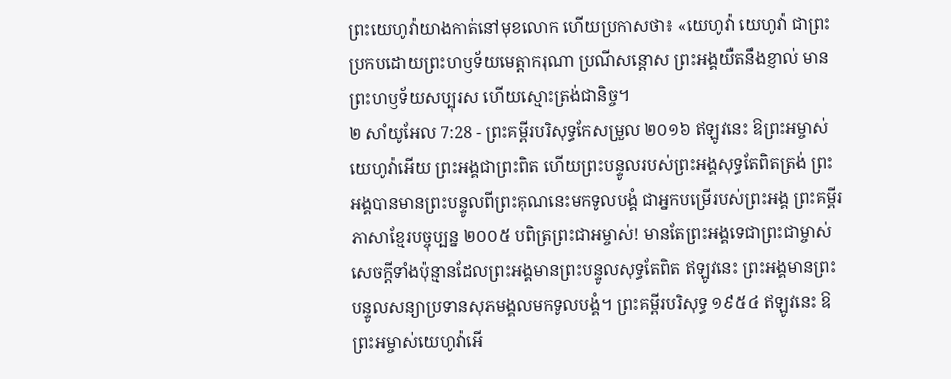ព្រះយេហូវ៉ាយាងកាត់នៅមុខលោក ហើយប្រកាសថា៖ «យេហូវ៉ា យេហូវ៉ា ជាព្រះប្រកបដោយព្រះហឫទ័យមេត្តាករុណា ប្រណីសន្តោស ព្រះអង្គយឺតនឹងខ្ញាល់ មានព្រះហឫទ័យសប្បុរស ហើយស្មោះត្រង់ជានិច្ច។
២ សាំយូអែល 7:28 - ព្រះគម្ពីរបរិសុទ្ធកែសម្រួល ២០១៦ ឥឡូវនេះ ឱព្រះអម្ចាស់យេហូវ៉ាអើយ ព្រះអង្គជាព្រះពិត ហើយព្រះបន្ទូលរបស់ព្រះអង្គសុទ្ធតែពិតត្រង់ ព្រះអង្គបានមានព្រះបន្ទូលពីព្រះគុណនេះមកទូលបង្គំ ជាអ្នកបម្រើរបស់ព្រះអង្គ ព្រះគម្ពីរភាសាខ្មែរបច្ចុប្បន្ន ២០០៥ បពិត្រព្រះជាអម្ចាស់! មានតែព្រះអង្គទេជាព្រះជាម្ចាស់ សេចក្ដីទាំងប៉ុន្មានដែលព្រះអង្គមានព្រះបន្ទូលសុទ្ធតែពិត ឥឡូវនេះ ព្រះអង្គមានព្រះបន្ទូលសន្យាប្រទានសុភមង្គលមកទូលបង្គំ។ ព្រះគម្ពីរបរិសុទ្ធ ១៩៥៤ ឥឡូវនេះ ឱព្រះអម្ចាស់យេហូវ៉ាអើ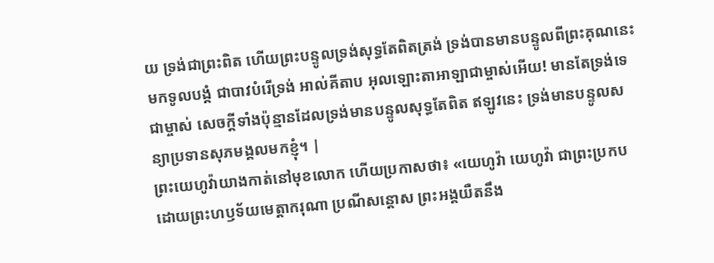យ ទ្រង់ជាព្រះពិត ហើយព្រះបន្ទូលទ្រង់សុទ្ធតែពិតត្រង់ ទ្រង់បានមានបន្ទូលពីព្រះគុណនេះមកទូលបង្គំ ជាបាវបំរើទ្រង់ អាល់គីតាប អុលឡោះតាអាឡាជាម្ចាស់អើយ! មានតែទ្រង់ទេជាម្ចាស់ សេចក្តីទាំងប៉ុន្មានដែលទ្រង់មានបន្ទូលសុទ្ធតែពិត ឥឡូវនេះ ទ្រង់មានបន្ទូលសន្យាប្រទានសុភមង្គលមកខ្ញុំ។ |
ព្រះយេហូវ៉ាយាងកាត់នៅមុខលោក ហើយប្រកាសថា៖ «យេហូវ៉ា យេហូវ៉ា ជាព្រះប្រកបដោយព្រះហឫទ័យមេត្តាករុណា ប្រណីសន្តោស ព្រះអង្គយឺតនឹង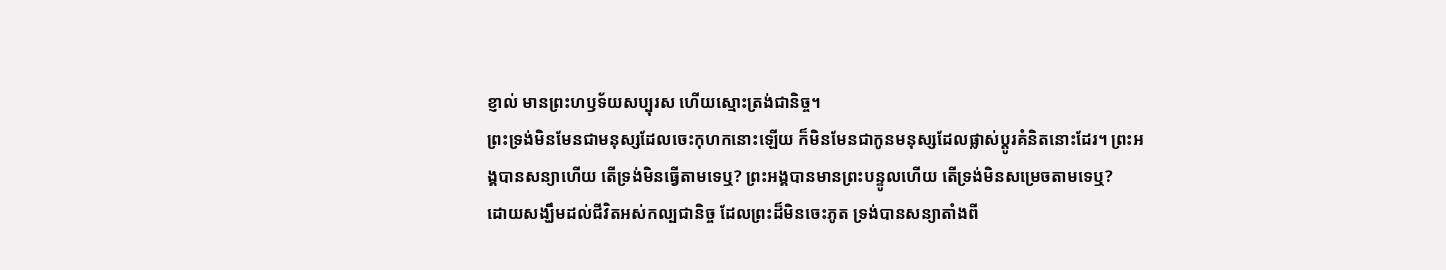ខ្ញាល់ មានព្រះហឫទ័យសប្បុរស ហើយស្មោះត្រង់ជានិច្ច។
ព្រះទ្រង់មិនមែនជាមនុស្សដែលចេះកុហកនោះឡើយ ក៏មិនមែនជាកូនមនុស្សដែលផ្លាស់ប្ដូរគំនិតនោះដែរ។ ព្រះអង្គបានសន្យាហើយ តើទ្រង់មិនធ្វើតាមទេឬ? ព្រះអង្គបានមានព្រះបន្ទូលហើយ តើទ្រង់មិនសម្រេចតាមទេឬ?
ដោយសង្ឃឹមដល់ជីវិតអស់កល្បជានិច្ច ដែលព្រះដ៏មិនចេះភូត ទ្រង់បានសន្យាតាំងពី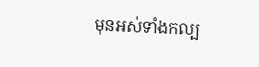មុនអស់ទាំងកល្ប